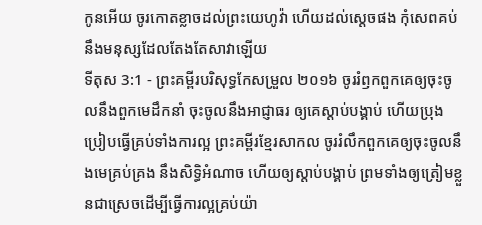កូនអើយ ចូរកោតខ្លាចដល់ព្រះយេហូវ៉ា ហើយដល់ស្តេចផង កុំសេពគប់នឹងមនុស្សដែលតែងតែសាវាឡើយ
ទីតុស 3:1 - ព្រះគម្ពីរបរិសុទ្ធកែសម្រួល ២០១៦ ចូររំឭកពួកគេឲ្យចុះចូលនឹងពួកមេដឹកនាំ ចុះចូលនឹងអាជ្ញាធរ ឲ្យគេស្តាប់បង្គាប់ ហើយប្រុងប្រៀបធ្វើគ្រប់ទាំងការល្អ ព្រះគម្ពីរខ្មែរសាកល ចូររំលឹកពួកគេឲ្យចុះចូលនឹងមេគ្រប់គ្រង នឹងសិទ្ធិអំណាច ហើយឲ្យស្ដាប់បង្គាប់ ព្រមទាំងឲ្យត្រៀមខ្លួនជាស្រេចដើម្បីធ្វើការល្អគ្រប់យ៉ា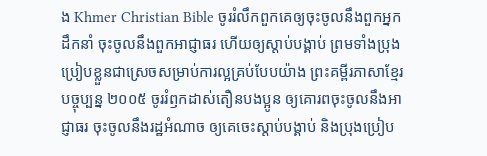ង Khmer Christian Bible ចូររំលឹកពួកគេឲ្យចុះចូលនឹងពួកអ្នកដឹកនាំ ចុះចូលនឹងពួកអាជ្ញាធរ ហើយឲ្យស្ដាប់បង្គាប់ ព្រមទាំងប្រុងប្រៀបខ្លួនជាស្រេចសម្រាប់ការល្អគ្រប់បែបយ៉ាង ព្រះគម្ពីរភាសាខ្មែរបច្ចុប្បន្ន ២០០៥ ចូររំឭកដាស់តឿនបងប្អូន ឲ្យគោរពចុះចូលនឹងអាជ្ញាធរ ចុះចូលនឹងរដ្ឋអំណាច ឲ្យគេចេះស្ដាប់បង្គាប់ និងប្រុងប្រៀប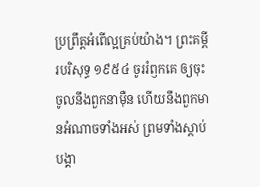ប្រព្រឹត្តអំពើល្អគ្រប់យ៉ាង។ ព្រះគម្ពីរបរិសុទ្ធ ១៩៥៤ ចូររំឭកគេ ឲ្យចុះចូលនឹងពួកនាម៉ឺន ហើយនឹងពួកមានអំណាចទាំងអស់ ព្រមទាំងស្តាប់បង្គា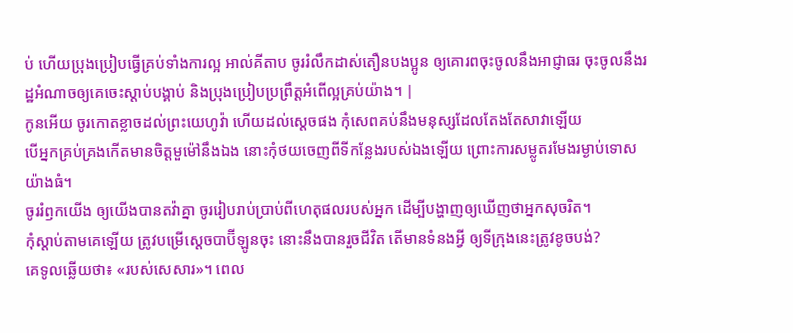ប់ ហើយប្រុងប្រៀបធ្វើគ្រប់ទាំងការល្អ អាល់គីតាប ចូររំលឹកដាស់តឿនបងប្អូន ឲ្យគោរពចុះចូលនឹងអាជ្ញាធរ ចុះចូលនឹងរដ្ឋអំណាចឲ្យគេចេះស្ដាប់បង្គាប់ និងប្រុងប្រៀបប្រព្រឹត្ដអំពើល្អគ្រប់យ៉ាង។ |
កូនអើយ ចូរកោតខ្លាចដល់ព្រះយេហូវ៉ា ហើយដល់ស្តេចផង កុំសេពគប់នឹងមនុស្សដែលតែងតែសាវាឡើយ
បើអ្នកគ្រប់គ្រងកើតមានចិត្តមួម៉ៅនឹងឯង នោះកុំថយចេញពីទីកន្លែងរបស់ឯងឡើយ ព្រោះការសម្លូតរមែងរម្ងាប់ទោសយ៉ាងធំ។
ចូររំឭកយើង ឲ្យយើងបានតវ៉ាគ្នា ចូររៀបរាប់ប្រាប់ពីហេតុផលរបស់អ្នក ដើម្បីបង្ហាញឲ្យឃើញថាអ្នកសុចរិត។
កុំស្តាប់តាមគេឡើយ ត្រូវបម្រើស្តេចបាប៊ីឡូនចុះ នោះនឹងបានរួចជីវិត តើមានទំនងអ្វី ឲ្យទីក្រុងនេះត្រូវខូចបង់?
គេទូលឆ្លើយថា៖ «របស់សេសារ»។ ពេល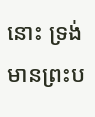នោះ ទ្រង់មានព្រះប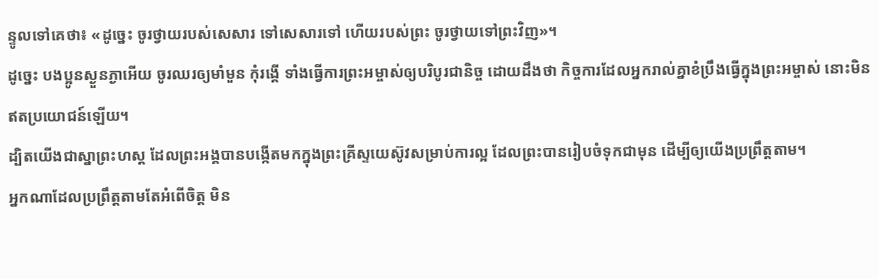ន្ទូលទៅគេថា៖ «ដូច្នេះ ចូរថ្វាយរបស់សេសារ ទៅសេសារទៅ ហើយរបស់ព្រះ ចូរថ្វាយទៅព្រះវិញ»។
ដូច្នេះ បងប្អូនស្ងួនភ្ងាអើយ ចូរឈរឲ្យមាំមួន កុំរង្គើ ទាំងធ្វើការព្រះអម្ចាស់ឲ្យបរិបូរជានិច្ច ដោយដឹងថា កិច្ចការដែលអ្នករាល់គ្នាខំប្រឹងធ្វើក្នុងព្រះអម្ចាស់ នោះមិនឥតប្រយោជន៍ឡើយ។
ដ្បិតយើងជាស្នាព្រះហស្ត ដែលព្រះអង្គបានបង្កើតមកក្នុងព្រះគ្រីស្ទយេស៊ូវសម្រាប់ការល្អ ដែលព្រះបានរៀបចំទុកជាមុន ដើម្បីឲ្យយើងប្រព្រឹត្តតាម។
អ្នកណាដែលប្រព្រឹត្តតាមតែអំពើចិត្ត មិន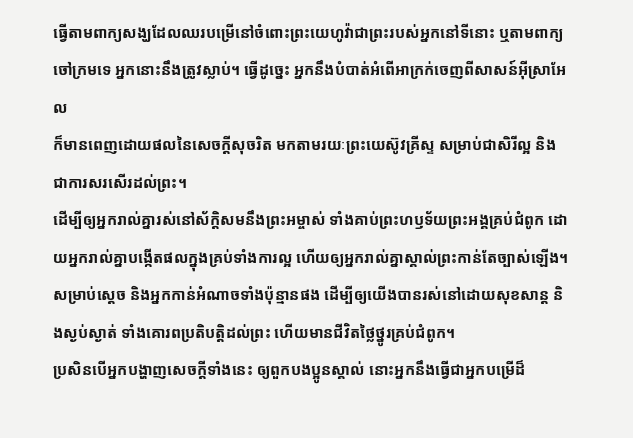ធ្វើតាមពាក្យសង្ឃដែលឈរបម្រើនៅចំពោះព្រះយេហូវ៉ាជាព្រះរបស់អ្នកនៅទីនោះ ឬតាមពាក្យចៅក្រមទេ អ្នកនោះនឹងត្រូវស្លាប់។ ធ្វើដូច្នេះ អ្នកនឹងបំបាត់អំពើអាក្រក់ចេញពីសាសន៍អ៊ីស្រាអែល
ក៏មានពេញដោយផលនៃសេចក្តីសុចរិត មកតាមរយៈព្រះយេស៊ូវគ្រីស្ទ សម្រាប់ជាសិរីល្អ និងជាការសរសើរដល់ព្រះ។
ដើម្បីឲ្យអ្នករាល់គ្នារស់នៅស័ក្ដិសមនឹងព្រះអម្ចាស់ ទាំងគាប់ព្រះហឫទ័យព្រះអង្គគ្រប់ជំពូក ដោយអ្នករាល់គ្នាបង្កើតផលក្នុងគ្រប់ទាំងការល្អ ហើយឲ្យអ្នករាល់គ្នាស្គាល់ព្រះកាន់តែច្បាស់ឡើង។
សម្រាប់ស្តេច និងអ្នកកាន់អំណាចទាំងប៉ុន្មានផង ដើម្បីឲ្យយើងបានរស់នៅដោយសុខសាន្ត និងស្ងប់ស្ងាត់ ទាំងគោរពប្រតិបត្តិដល់ព្រះ ហើយមានជីវិតថ្លៃថ្នូរគ្រប់ជំពូក។
ប្រសិនបើអ្នកបង្ហាញសេចក្ដីទាំងនេះ ឲ្យពួកបងប្អូនស្គាល់ នោះអ្នកនឹងធ្វើជាអ្នកបម្រើដ៏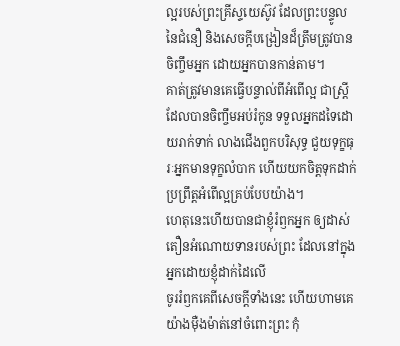ល្អរបស់ព្រះគ្រីស្ទយេស៊ូវ ដែលព្រះបន្ទូលនៃជំនឿ និងសេចក្ដីបង្រៀនដ៏ត្រឹមត្រូវបានចិញ្ចឹមអ្នក ដោយអ្នកបានកាន់តាម។
គាត់ត្រូវមានគេធ្វើបន្ទាល់ពីអំពើល្អ ជាស្ត្រីដែលបានចិញ្ចឹមអប់រំកូន ទទួលអ្នកដទៃដោយរាក់ទាក់ លាងជើងពួកបរិសុទ្ធ ជួយទុក្ខធុរៈអ្នកមានទុក្ខលំបាក ហើយយកចិត្តទុកដាក់ប្រព្រឹត្តអំពើល្អគ្រប់បែបយ៉ាង។
ហេតុនេះហើយបានជាខ្ញុំរំឭកអ្នក ឲ្យដាស់តឿនអំណោយទានរបស់ព្រះ ដែលនៅក្នុងអ្នកដោយខ្ញុំដាក់ដៃលើ
ចូររំឭកគេពីសេចក្ដីទាំងនេះ ហើយហាមគេយ៉ាងម៉ឺងម៉ាត់នៅចំពោះព្រះ កុំ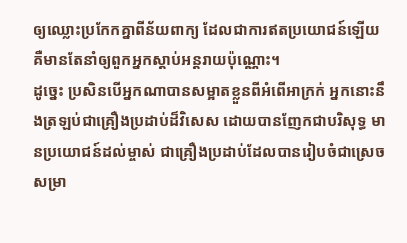ឲ្យឈ្លោះប្រកែកគ្នាពីន័យពាក្យ ដែលជាការឥតប្រយោជន៍ឡើយ គឺមានតែនាំឲ្យពួកអ្នកស្តាប់អន្តរាយប៉ុណ្ណោះ។
ដូច្នេះ ប្រសិនបើអ្នកណាបានសម្អាតខ្លួនពីអំពើអាក្រក់ អ្នកនោះនឹងត្រឡប់ជាគ្រឿងប្រដាប់ដ៏វិសេស ដោយបានញែកជាបរិសុទ្ធ មានប្រយោជន៍ដល់ម្ចាស់ ជាគ្រឿងប្រដាប់ដែលបានរៀបចំជាស្រេច សម្រា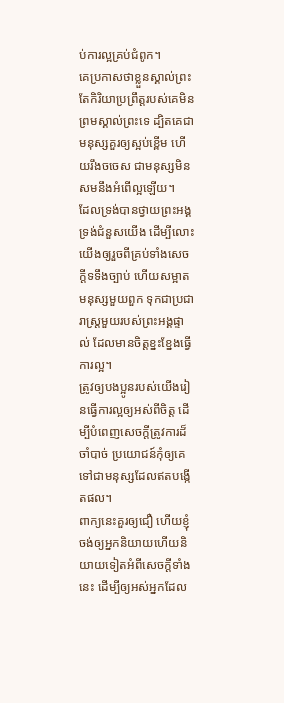ប់ការល្អគ្រប់ជំពូក។
គេប្រកាសថាខ្លួនស្គាល់ព្រះ តែកិរិយាប្រព្រឹត្តរបស់គេមិនព្រមស្គាល់ព្រះទេ ដ្បិតគេជាមនុស្សគួរឲ្យស្អប់ខ្ពើម ហើយរឹងចចេស ជាមនុស្សមិនសមនឹងអំពើល្អឡើយ។
ដែលទ្រង់បានថ្វាយព្រះអង្គទ្រង់ជំនួសយើង ដើម្បីលោះយើងឲ្យរួចពីគ្រប់ទាំងសេចក្ដីទទឹងច្បាប់ ហើយសម្អាតមនុស្សមួយពួក ទុកជាប្រជារាស្ត្រមួយរបស់ព្រះអង្គផ្ទាល់ ដែលមានចិត្តខ្នះខ្នែងធ្វើការល្អ។
ត្រូវឲ្យបងប្អូនរបស់យើងរៀនធ្វើការល្អឲ្យអស់ពីចិត្ត ដើម្បីបំពេញសេចក្ដីត្រូវការដ៏ចាំបាច់ ប្រយោជន៍កុំឲ្យគេទៅជាមនុស្សដែលឥតបង្កើតផល។
ពាក្យនេះគួរឲ្យជឿ ហើយខ្ញុំចង់ឲ្យអ្នកនិយាយហើយនិយាយទៀតអំពីសេចក្ដីទាំងនេះ ដើម្បីឲ្យអស់អ្នកដែល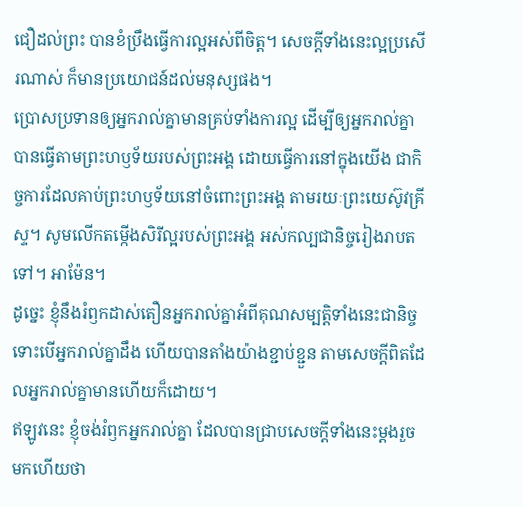ជឿដល់ព្រះ បានខំប្រឹងធ្វើការល្អអស់ពីចិត្ត។ សេចក្ដីទាំងនេះល្អប្រសើរណាស់ ក៏មានប្រយោជន៍ដល់មនុស្សផង។
ប្រោសប្រទានឲ្យអ្នករាល់គ្នាមានគ្រប់ទាំងការល្អ ដើម្បីឲ្យអ្នករាល់គ្នាបានធ្វើតាមព្រះហឫទ័យរបស់ព្រះអង្គ ដោយធ្វើការនៅក្នុងយើង ជាកិច្ចការដែលគាប់ព្រះហឫទ័យនៅចំពោះព្រះអង្គ តាមរយៈព្រះយេស៊ូវគ្រីស្ទ។ សូមលើកតម្កើងសិរីល្អរបស់ព្រះអង្គ អស់កល្បជានិច្ចរៀងរាបតទៅ។ អាម៉ែន។
ដូច្នេះ ខ្ញុំនឹងរំឭកដាស់តឿនអ្នករាល់គ្នាអំពីគុណសម្បត្តិទាំងនេះជានិច្ច ទោះបើអ្នករាល់គ្នាដឹង ហើយបានតាំងយ៉ាងខ្ជាប់ខ្ជួន តាមសេចក្ដីពិតដែលអ្នករាល់គ្នាមានហើយក៏ដោយ។
ឥឡូវនេះ ខ្ញុំចង់រំឭកអ្នករាល់គ្នា ដែលបានជ្រាបសេចក្ដីទាំងនេះម្ដងរួចមកហើយថា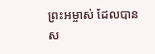ព្រះអម្ចាស់ ដែលបានស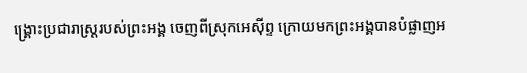ង្គ្រោះប្រជារាស្ត្ររបស់ព្រះអង្គ ចេញពីស្រុកអេស៊ីព្ទ ក្រោយមកព្រះអង្គបានបំផ្លាញអ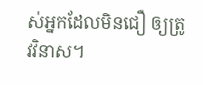ស់អ្នកដែលមិនជឿ ឲ្យត្រូវវិនាស។